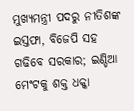ମୁଖ୍ୟମନ୍ତ୍ରୀ ପଦରୁ ନୀତିଶଙ୍କ ଇସ୍ତଫା, ବିଜେପି ସହ ଗଢିବେ ସରକାର; ଇଣ୍ଡିଆ ମେଂଟକୁ ଶକ୍ତ ଧକ୍କା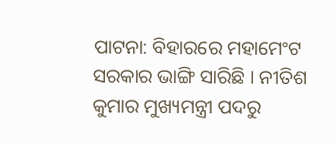ପାଟନା: ବିହାରରେ ମହାମେଂଟ ସରକାର ଭାଙ୍ଗି ସାରିଛି । ନୀତିଶ କୁମାର ମୁଖ୍ୟମନ୍ତ୍ରୀ ପଦରୁ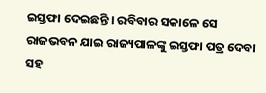ଇସ୍ତଫା ଦେଇଛନ୍ତି । ରବିବାର ସକାଳେ ସେ ରାଜଭବନ ଯାଇ ରାଜ୍ୟପାଳଙ୍କୁ ଇସ୍ତଫା ପତ୍ର ଦେବା ସହ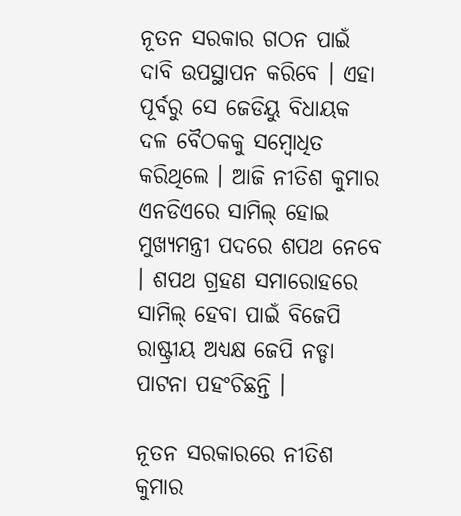ନୂତନ ସରକାର ଗଠନ ପାଇଁ ଦାବି ଉପସ୍ଥାପନ କରିବେ । ଏହା ପୂର୍ବରୁ ସେ ଜେଡିୟୁ ବିଧାୟକ ଦଳ ବୈଠକକୁ ସମ୍ବୋଧିତ କରିଥିଲେ । ଆଜି ନୀତିଶ କୁମାର ଏନଡିଏରେ ସାମିଲ୍ ହୋଇ ମୁଖ୍ୟମନ୍ତ୍ରୀ ପଦରେ ଶପଥ ନେବେ । ଶପଥ ଗ୍ରହଣ ସମାରୋହରେ ସାମିଲ୍ ହେବା ପାଇଁ ବିଜେପି ରାଷ୍ଟ୍ରୀୟ ଅଧ୍ୟକ୍ଷ ଜେପି ନଡ୍ଡା ପାଟନା ପହଂଚିଛନ୍ତି ।

ନୂତନ ସରକାରରେ ନୀତିଶ କୁମାର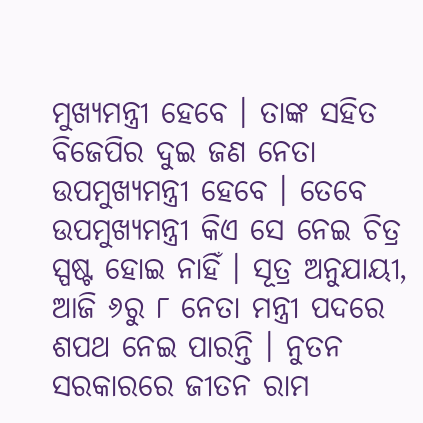ମୁଖ୍ୟମନ୍ତ୍ରୀ ହେବେ । ତାଙ୍କ ସହିତ ବିଜେପିର ଦୁଇ ଜଣ ନେତା ଉପମୁଖ୍ୟମନ୍ତ୍ରୀ ହେବେ । ତେବେ ଉପମୁଖ୍ୟମନ୍ତ୍ରୀ କିଏ ସେ ନେଇ ଚିତ୍ର ସ୍ପଷ୍ଟ ହୋଇ ନାହିଁ । ସୂତ୍ର ଅନୁଯାୟୀ, ଆଜି ୬ରୁ ୮ ନେତା ମନ୍ତ୍ରୀ ପଦରେ ଶପଥ ନେଇ ପାରନ୍ତି । ନୁତନ ସରକାରରେ ଜୀତନ ରାମ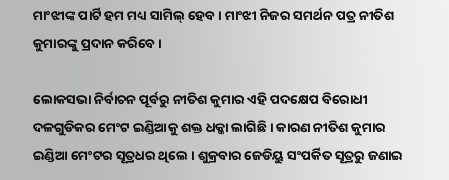ମାଂଝୀଙ୍କ ପାର୍ଟି ହମ ମଧ୍ୟ ସାମିଲ୍ ହେବ । ମାଂଝୀ ନିଜର ସମର୍ଥନ ପତ୍ର ନୀତିଶ କୁମାରଙ୍କୁ ପ୍ରଦାନ କରିବେ ।

ଲୋକସଭା ନିର୍ବାଚନ ପୂର୍ବରୁ ନୀତିଶ କୁମାର ଏହି ପଦକ୍ଷେପ ବିରୋଧୀ ଦଳଗୁଡିକର ମେଂଟ ଇଣ୍ଡିଆକୁ ଶକ୍ତ ଧକ୍କା ଲାଗିଛି । କାରଣ ନୀତିଶ କୁମାର ଇଣ୍ଡିଆ ମେଂଟର ସୂତ୍ରଧର ଥିଲେ । ଶୁକ୍ରବାର ଜେଡିୟୁ ସଂପର୍କିତ ସୂତ୍ରରୁ ଜଣାଇ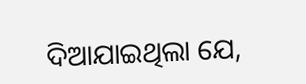ଦିଆଯାଇଥିଲା ଯେ,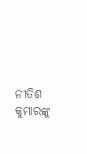ନୀତିଶ କୁମାରଙ୍କୁ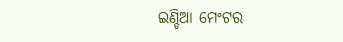ଇଣ୍ଡିଆ ମେଂଟର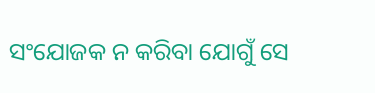ସଂଯୋଜକ ନ କରିବା ଯୋଗୁଁ ସେ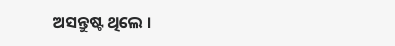ଅସନ୍ତୁଷ୍ଟ ଥିଲେ ।